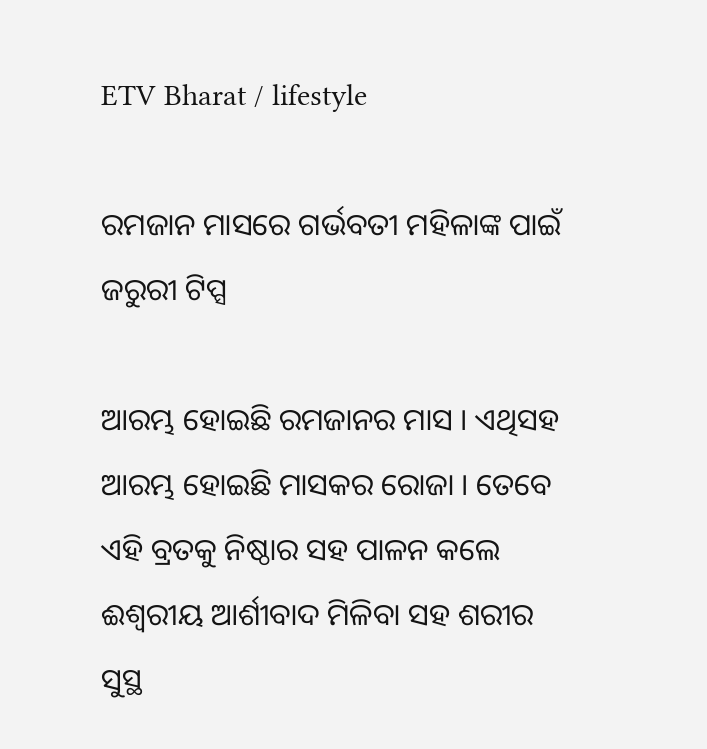ETV Bharat / lifestyle

ରମଜାନ ମାସରେ ଗର୍ଭବତୀ ମହିଳାଙ୍କ ପାଇଁ ଜରୁରୀ ଟିପ୍ସ

ଆରମ୍ଭ ହୋଇଛି ରମଜାନର ମାସ । ଏଥିସହ ଆରମ୍ଭ ହୋଇଛି ମାସକର ରୋଜା । ତେବେ ଏହି ବ୍ରତକୁ ନିଷ୍ଠାର ସହ ପାଳନ କଲେ ଈଶ୍ବରୀୟ ଆର୍ଶୀବାଦ ମିଳିବା ସହ ଶରୀର ସୁସ୍ଥ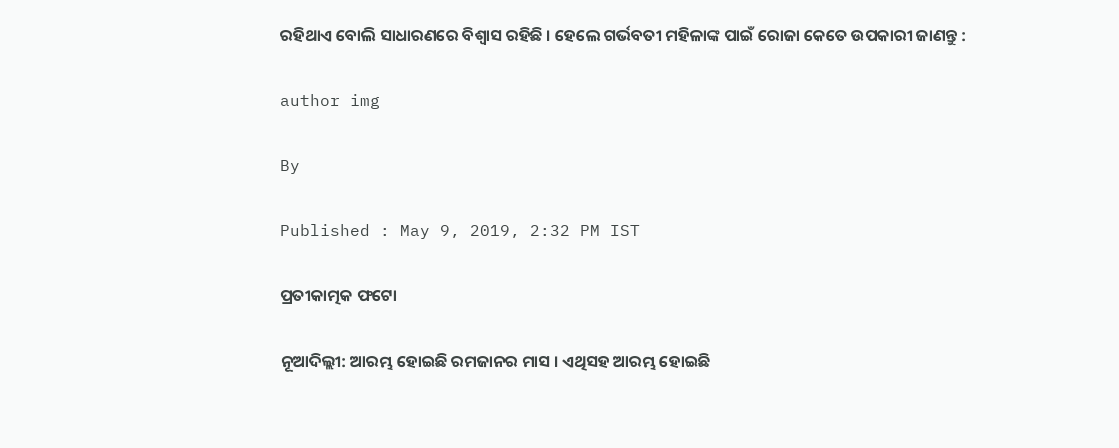ରହିଥାଏ ବୋଲି ସାଧାରଣରେ ବିଶ୍ବାସ ରହିଛି । ହେଲେ ଗର୍ଭବତୀ ମହିଳାଙ୍କ ପାଇଁ ରୋଜା କେତେ ଉପକାରୀ ଜାଣନ୍ତୁ :

author img

By

Published : May 9, 2019, 2:32 PM IST

ପ୍ରତୀକାତ୍ମକ ଫଟୋ

ନୂଆଦିଲ୍ଲୀ: ଆରମ୍ଭ ହୋଇଛି ରମଜାନର ମାସ । ଏଥିସହ ଆରମ୍ଭ ହୋଇଛି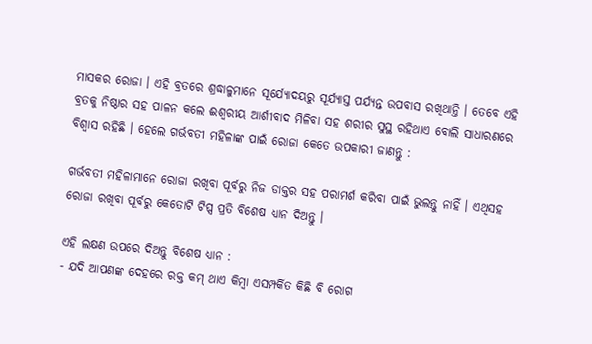ମାସକର ରୋଜା । ଏହି ବ୍ରତରେ ଶ୍ରଦ୍ଧାଳୁମାନେ ସୂର୍ଯ୍ୟୋଦୟରୁ ସୂର୍ଯ୍ୟାସ୍ତ ପର୍ଯ୍ୟନ୍ତ ଉପବାସ ରଖିଥାନ୍ତି । ତେବେ ଏହି ବ୍ରତକୁ ନିଷ୍ଠାର ସହ ପାଳନ କଲେ ଈଶ୍ବରୀୟ ଆର୍ଶୀବାଦ ମିଳିବା ସହ ଶରୀର ସୁସ୍ଥ ରହିଥାଏ ବୋଲି ସାଧାରଣରେ ବିଶ୍ବାସ ରହିଛି । ହେଲେ ଗର୍ଭବତୀ ମହିଳାଙ୍କ ପାଇଁ ରୋଜା କେତେ ଉପକାରୀ ଜାଣନ୍ତୁ :

ଗର୍ଭବତୀ ମହିଳାମାନେ ରୋଜା ରଖିବା ପୂର୍ବରୁ ନିଜ ଡାକ୍ତର ସହ ପରାମର୍ଶ କରିବା ପାଇଁ ଭୁଲନ୍ତୁ ନାହିଁ । ଏଥିସହ ରୋଜା ରଖିବା ପୂର୍ବରୁ କେତୋଟି ଟିପ୍ସ ପ୍ରତି ବିଶେଷ ଧ୍ୟାନ ଦିଅନ୍ତୁ ।

ଏହି ଲକ୍ଷଣ ଉପରେ ଦିଅନ୍ତୁ ବିଶେଷ ଧ୍ୟାନ :
- ଯଦି ଆପଣଙ୍କ ଦେହରେ ରକ୍ତ କମ୍‌ ଥାଏ କିମ୍ବା ଏସମ୍ପର୍କିତ କିଛି ବି ରୋଗ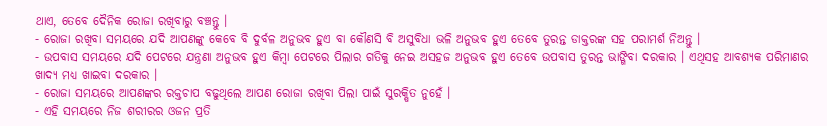ଥାଏ, ତେବେ ଦୈନିକ ରୋଜା ରଖିବାରୁ ବଞ୍ଚନ୍ତୁ ।
- ରୋଜା ରଖିବା ସମୟରେ ଯଦି ଆପଣଙ୍କୁ କେବେ ବି ଦୁର୍ବଳ ଅନୁଭବ ହୁଏ ବା କୌଣସି ବି ଅସୁବିଧା ଭଳି ଅନୁଭବ ହୁଏ ତେବେ ତୁରନ୍ତ ଡାକ୍ତରଙ୍କ ସହ ପରାମର୍ଶ ନିଅନ୍ତୁ ।
- ଉପବାସ ସମୟରେ ଯଦି ପେଟରେ ଯନ୍ତ୍ରଣା ଅନୁଭବ ହୁଏ କିମ୍ବା ପେଟରେ ପିଲାର ଗତିକୁ ନେଇ ଅସହଜ ଅନୁଭବ ହୁଏ ତେବେ ଉପବାସ ତୁରନ୍ତ ଭାଙ୍ଗିବା ଦରକାର । ଏଥିସହ ଆବଶ୍ୟକ ପରିମାଣର ଖାଦ୍ୟ ମଧ୍ୟ ଖାଇବା ଦରକାର ।
- ରୋଜା ସମୟରେ ଆପଣଙ୍କର ରକ୍ତଚାପ ବଢୁଥିଲେ ଆପଣ ରୋଜା ରଖିବା ପିଲା ପାଇଁ ସୁରକ୍ଷିତ ନୁହେଁ ।
- ଏହି ସମୟରେ ନିଜ ଶରୀରର ଓଜନ ପ୍ରତି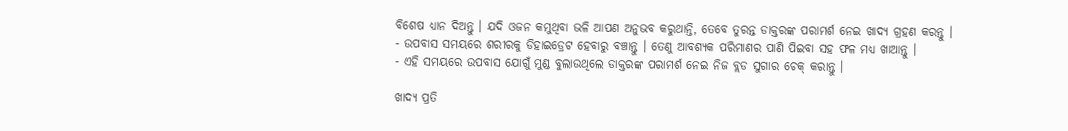ବିଶେଷ ଧ୍ୟାନ ଦିଅନ୍ତୁ । ଯଦି ଓଜନ କମୁଥିବା ଭଳି ଆପଣ ଅନୁଭବ କରୁଥାନ୍ତି, ତେବେ ତୁରନ୍ତ ଡାକ୍ତରଙ୍କ ପରାମର୍ଶ ନେଇ ଖାଦ୍ୟ ଗ୍ରହଣ କରନ୍ତୁ ।
- ଉପବାସ ସମୟରେ ଶରୀରକୁ ଡିହାଇଡ୍ରେଟ ହେବାରୁ ବଞ୍ଚାନ୍ତୁ । ତେଣୁ ଆବଶ୍ୟକ ପରିମାଣର ପାଣି ପିଇବା ସହ ଫଳ ମଧ୍ୟ ଖାଆନ୍ତୁ ।
- ଏହି ସମୟରେ ଉପବାସ ଯୋଗୁଁ ମୁଣ୍ଡ ବୁଲାଉଥିଲେ ଡାକ୍ତରଙ୍କ ପରାମର୍ଶ ନେଇ ନିଜ ବ୍ଲଡ ସୁଗାର ଚେକ୍‌ କରାନ୍ତୁ ।

ଖାଦ୍ୟ ପ୍ରତି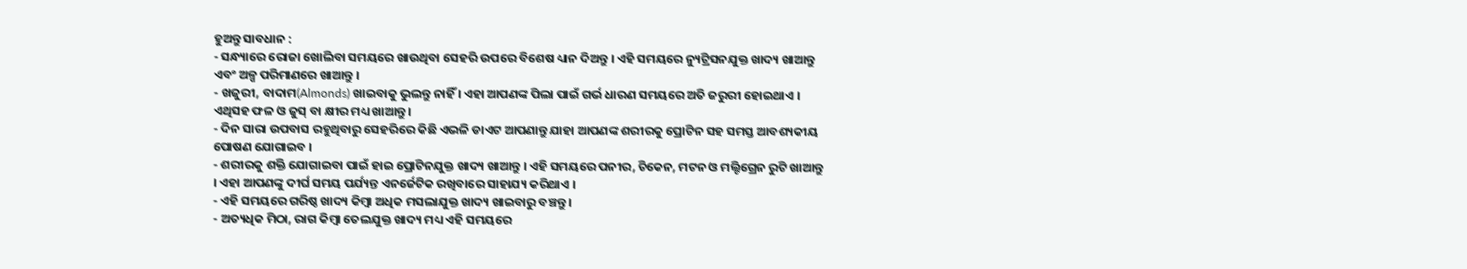ହୁଅନ୍ତୁ ସାବଧାନ :
- ସନ୍ଧ୍ୟାରେ ରୋଜା ଖୋଲିବା ସମୟରେ ଖାଉଥିବା ସେହରି ଉପରେ ବିଶେଷ ଧ୍ୟାନ ଦିଅନ୍ତୁ । ଏହି ସମୟରେ ନ୍ୟୁଟ୍ରିସନଯୁକ୍ତ ଖାଦ୍ୟ ଖାଆନ୍ତୁ ଏବଂ ଅଳ୍ପ ପରିମାଣରେ ଖାଆନ୍ତୁ ।
- ଖଜୁରୀ, ବାଦାମ(Almonds) ଖାଇବାକୁ ଭୁଲନ୍ତୁ ନାହିଁ । ଏହା ଆପଣଙ୍କ ପିଲା ପାଇଁ ଗର୍ଭ ଧାରଣ ସମୟରେ ଅତି ଜରୁରୀ ହୋଇଥାଏ । ଏଥିସହ ଫଳ ଓ ଜୁସ୍‌ ବା କ୍ଷୀର ମଧ୍ୟ ଖାଆନ୍ତୁ ।
- ଦିନ ସାରା ଉପବାସ ରହୁଥିବାରୁ ସେହରିରେ କିଛି ଏଭଳି ଡାଏଟ ଆପଣାନ୍ତୁ ଯାହା ଆପଣଙ୍କ ଶରୀରକୁ ପ୍ରୋଟିନ ସହ ସମସ୍ତ ଆବଶ୍ୟକୀୟ ପୋଷଣ ଯୋଗାଇବ ।
- ଶରୀରକୁ ଶକ୍ତି ଯୋଗାଇବା ପାଇଁ ହାଇ ପ୍ରୋଟିନଯୁକ୍ତ ଖାଦ୍ୟ ଖାଆନ୍ତୁ । ଏହି ସମୟରେ ପନୀର, ଚିକେନ, ମଟନ ଓ ମଲ୍ଟିଗ୍ରେନ ରୁଟି ଖାଆନ୍ତୁ । ଏହା ଆପଣଙ୍କୁ ଦୀର୍ଘ ସମୟ ପର୍ଯ୍ୟନ୍ତ ଏନର୍ଜେଟିକ ରଖିବାରେ ସାହାଯ୍ୟ କରିଥାଏ ।
- ଏହି ସମୟରେ ଗରିଷ୍ଠ ଖାଦ୍ୟ କିମ୍ବା ଅଧିକ ମସଲାଯୁକ୍ତ ଖାଦ୍ୟ ଖାଇବାରୁ ବଞ୍ଚନ୍ତୁ ।
- ଅତ୍ୟଧିକ ମିଠା, ରାଗ କିମ୍ବା ତେଲଯୁକ୍ତ ଖାଦ୍ୟ ମଧ୍ୟ ଏହି ସମୟରେ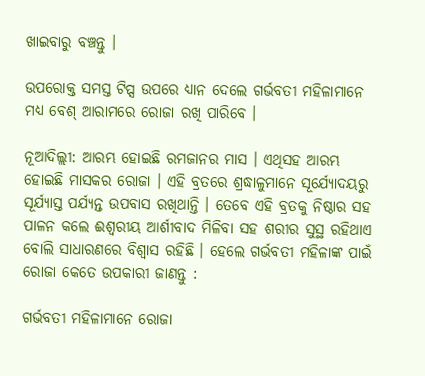ଖାଇବାରୁ ବଞ୍ଚନ୍ତୁ ।

ଉପରୋକ୍ତ ସମସ୍ତ ଟିପ୍ସ ଉପରେ ଧ୍ୟାନ ଦେଲେ ଗର୍ଭବତୀ ମହିଳାମାନେ ମଧ୍ୟ ବେଶ୍‌ ଆରାମରେ ରୋଜା ରଖି ପାରିବେ ।

ନୂଆଦିଲ୍ଲୀ: ଆରମ୍ଭ ହୋଇଛି ରମଜାନର ମାସ । ଏଥିସହ ଆରମ୍ଭ ହୋଇଛି ମାସକର ରୋଜା । ଏହି ବ୍ରତରେ ଶ୍ରଦ୍ଧାଳୁମାନେ ସୂର୍ଯ୍ୟୋଦୟରୁ ସୂର୍ଯ୍ୟାସ୍ତ ପର୍ଯ୍ୟନ୍ତ ଉପବାସ ରଖିଥାନ୍ତି । ତେବେ ଏହି ବ୍ରତକୁ ନିଷ୍ଠାର ସହ ପାଳନ କଲେ ଈଶ୍ବରୀୟ ଆର୍ଶୀବାଦ ମିଳିବା ସହ ଶରୀର ସୁସ୍ଥ ରହିଥାଏ ବୋଲି ସାଧାରଣରେ ବିଶ୍ବାସ ରହିଛି । ହେଲେ ଗର୍ଭବତୀ ମହିଳାଙ୍କ ପାଇଁ ରୋଜା କେତେ ଉପକାରୀ ଜାଣନ୍ତୁ :

ଗର୍ଭବତୀ ମହିଳାମାନେ ରୋଜା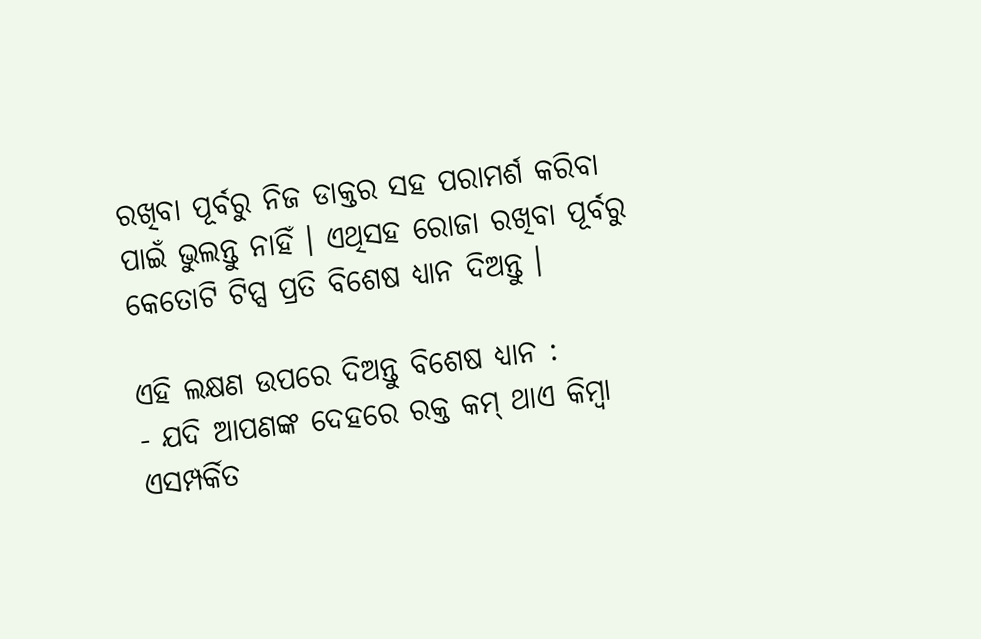ରଖିବା ପୂର୍ବରୁ ନିଜ ଡାକ୍ତର ସହ ପରାମର୍ଶ କରିବା ପାଇଁ ଭୁଲନ୍ତୁ ନାହିଁ । ଏଥିସହ ରୋଜା ରଖିବା ପୂର୍ବରୁ କେତୋଟି ଟିପ୍ସ ପ୍ରତି ବିଶେଷ ଧ୍ୟାନ ଦିଅନ୍ତୁ ।

ଏହି ଲକ୍ଷଣ ଉପରେ ଦିଅନ୍ତୁ ବିଶେଷ ଧ୍ୟାନ :
- ଯଦି ଆପଣଙ୍କ ଦେହରେ ରକ୍ତ କମ୍‌ ଥାଏ କିମ୍ବା ଏସମ୍ପର୍କିତ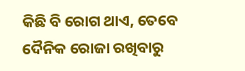କିଛି ବି ରୋଗ ଥାଏ, ତେବେ ଦୈନିକ ରୋଜା ରଖିବାରୁ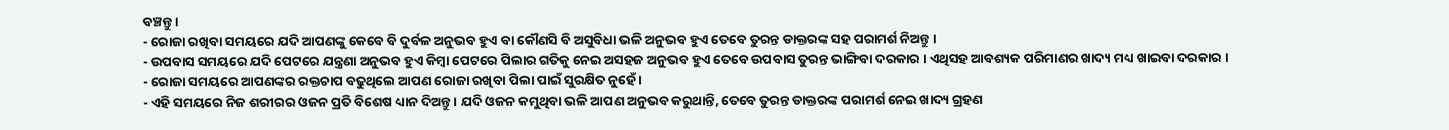ବଞ୍ଚନ୍ତୁ ।
- ରୋଜା ରଖିବା ସମୟରେ ଯଦି ଆପଣଙ୍କୁ କେବେ ବି ଦୁର୍ବଳ ଅନୁଭବ ହୁଏ ବା କୌଣସି ବି ଅସୁବିଧା ଭଳି ଅନୁଭବ ହୁଏ ତେବେ ତୁରନ୍ତ ଡାକ୍ତରଙ୍କ ସହ ପରାମର୍ଶ ନିଅନ୍ତୁ ।
- ଉପବାସ ସମୟରେ ଯଦି ପେଟରେ ଯନ୍ତ୍ରଣା ଅନୁଭବ ହୁଏ କିମ୍ବା ପେଟରେ ପିଲାର ଗତିକୁ ନେଇ ଅସହଜ ଅନୁଭବ ହୁଏ ତେବେ ଉପବାସ ତୁରନ୍ତ ଭାଙ୍ଗିବା ଦରକାର । ଏଥିସହ ଆବଶ୍ୟକ ପରିମାଣର ଖାଦ୍ୟ ମଧ୍ୟ ଖାଇବା ଦରକାର ।
- ରୋଜା ସମୟରେ ଆପଣଙ୍କର ରକ୍ତଚାପ ବଢୁଥିଲେ ଆପଣ ରୋଜା ରଖିବା ପିଲା ପାଇଁ ସୁରକ୍ଷିତ ନୁହେଁ ।
- ଏହି ସମୟରେ ନିଜ ଶରୀରର ଓଜନ ପ୍ରତି ବିଶେଷ ଧ୍ୟାନ ଦିଅନ୍ତୁ । ଯଦି ଓଜନ କମୁଥିବା ଭଳି ଆପଣ ଅନୁଭବ କରୁଥାନ୍ତି, ତେବେ ତୁରନ୍ତ ଡାକ୍ତରଙ୍କ ପରାମର୍ଶ ନେଇ ଖାଦ୍ୟ ଗ୍ରହଣ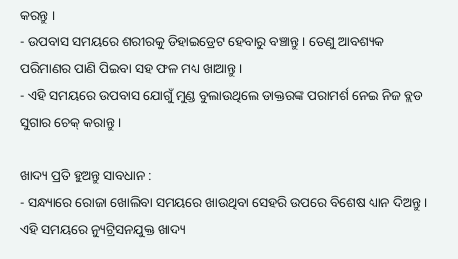କରନ୍ତୁ ।
- ଉପବାସ ସମୟରେ ଶରୀରକୁ ଡିହାଇଡ୍ରେଟ ହେବାରୁ ବଞ୍ଚାନ୍ତୁ । ତେଣୁ ଆବଶ୍ୟକ ପରିମାଣର ପାଣି ପିଇବା ସହ ଫଳ ମଧ୍ୟ ଖାଆନ୍ତୁ ।
- ଏହି ସମୟରେ ଉପବାସ ଯୋଗୁଁ ମୁଣ୍ଡ ବୁଲାଉଥିଲେ ଡାକ୍ତରଙ୍କ ପରାମର୍ଶ ନେଇ ନିଜ ବ୍ଲଡ ସୁଗାର ଚେକ୍‌ କରାନ୍ତୁ ।

ଖାଦ୍ୟ ପ୍ରତି ହୁଅନ୍ତୁ ସାବଧାନ :
- ସନ୍ଧ୍ୟାରେ ରୋଜା ଖୋଲିବା ସମୟରେ ଖାଉଥିବା ସେହରି ଉପରେ ବିଶେଷ ଧ୍ୟାନ ଦିଅନ୍ତୁ । ଏହି ସମୟରେ ନ୍ୟୁଟ୍ରିସନଯୁକ୍ତ ଖାଦ୍ୟ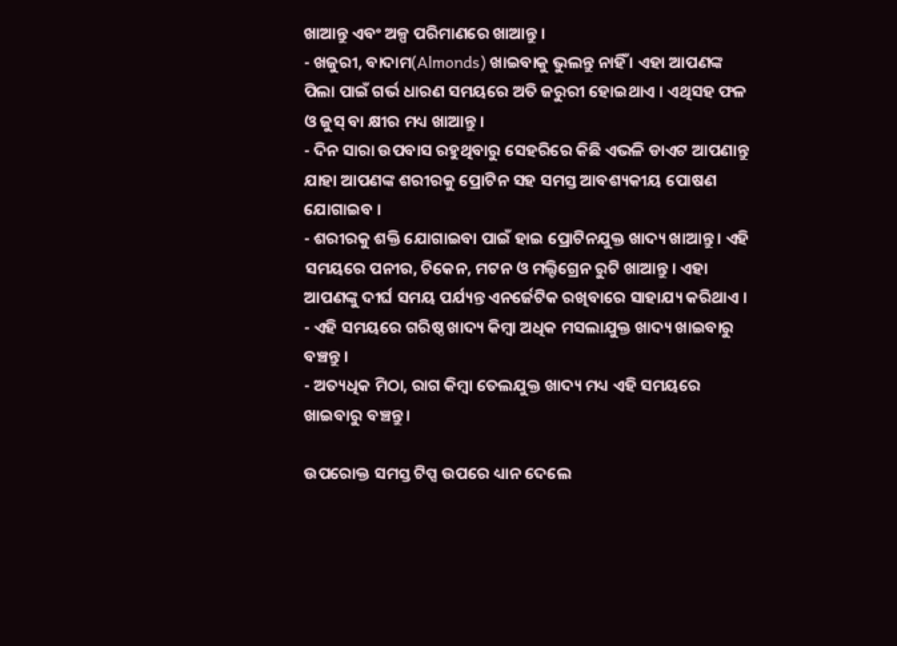ଖାଆନ୍ତୁ ଏବଂ ଅଳ୍ପ ପରିମାଣରେ ଖାଆନ୍ତୁ ।
- ଖଜୁରୀ, ବାଦାମ(Almonds) ଖାଇବାକୁ ଭୁଲନ୍ତୁ ନାହିଁ । ଏହା ଆପଣଙ୍କ ପିଲା ପାଇଁ ଗର୍ଭ ଧାରଣ ସମୟରେ ଅତି ଜରୁରୀ ହୋଇଥାଏ । ଏଥିସହ ଫଳ ଓ ଜୁସ୍‌ ବା କ୍ଷୀର ମଧ୍ୟ ଖାଆନ୍ତୁ ।
- ଦିନ ସାରା ଉପବାସ ରହୁଥିବାରୁ ସେହରିରେ କିଛି ଏଭଳି ଡାଏଟ ଆପଣାନ୍ତୁ ଯାହା ଆପଣଙ୍କ ଶରୀରକୁ ପ୍ରୋଟିନ ସହ ସମସ୍ତ ଆବଶ୍ୟକୀୟ ପୋଷଣ ଯୋଗାଇବ ।
- ଶରୀରକୁ ଶକ୍ତି ଯୋଗାଇବା ପାଇଁ ହାଇ ପ୍ରୋଟିନଯୁକ୍ତ ଖାଦ୍ୟ ଖାଆନ୍ତୁ । ଏହି ସମୟରେ ପନୀର, ଚିକେନ, ମଟନ ଓ ମଲ୍ଟିଗ୍ରେନ ରୁଟି ଖାଆନ୍ତୁ । ଏହା ଆପଣଙ୍କୁ ଦୀର୍ଘ ସମୟ ପର୍ଯ୍ୟନ୍ତ ଏନର୍ଜେଟିକ ରଖିବାରେ ସାହାଯ୍ୟ କରିଥାଏ ।
- ଏହି ସମୟରେ ଗରିଷ୍ଠ ଖାଦ୍ୟ କିମ୍ବା ଅଧିକ ମସଲାଯୁକ୍ତ ଖାଦ୍ୟ ଖାଇବାରୁ ବଞ୍ଚନ୍ତୁ ।
- ଅତ୍ୟଧିକ ମିଠା, ରାଗ କିମ୍ବା ତେଲଯୁକ୍ତ ଖାଦ୍ୟ ମଧ୍ୟ ଏହି ସମୟରେ ଖାଇବାରୁ ବଞ୍ଚନ୍ତୁ ।

ଉପରୋକ୍ତ ସମସ୍ତ ଟିପ୍ସ ଉପରେ ଧ୍ୟାନ ଦେଲେ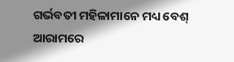ଗର୍ଭବତୀ ମହିଳାମାନେ ମଧ୍ୟ ବେଶ୍‌ ଆରାମରେ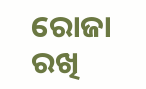ରୋଜା ରଖି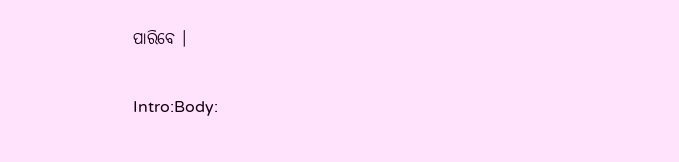ପାରିବେ ।

Intro:Body: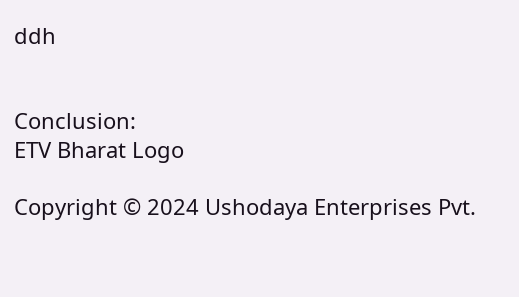ddh


Conclusion:
ETV Bharat Logo

Copyright © 2024 Ushodaya Enterprises Pvt.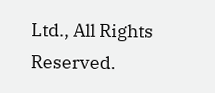Ltd., All Rights Reserved.